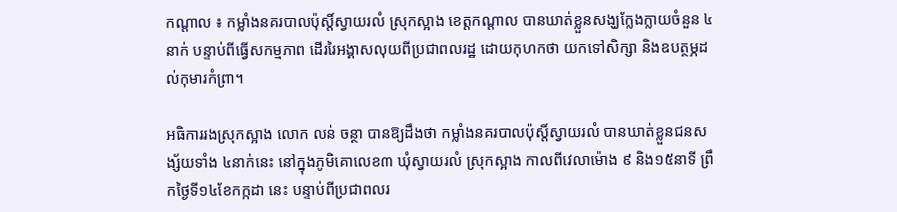កណ្ដាល ៖ កម្លាំងនគរបាលប៉ុស្ដិ៍ស្វាយរលំ ស្រុកស្អាង ខេត្ដកណ្ដាល បានឃាត់ខ្លួនសង្ឃក្លែងក្លាយចំនួន ៤នាក់ បន្ទាប់ពីធ្វើសកម្មភាព ដើររៃអង្គាសលុយពីប្រជាពលរដ្ឋ ដោយកុហកថា យកទៅសិក្សា និងឧបត្ថម្ភដល់កុមារកំព្រា។

អធិការរងស្រុកស្អាង លោក លន់ ចន្ថា បានឱ្យដឹងថា កម្លាំងនគរបាលប៉ុស្ដិ៍ស្វាយរលំ បានឃាត់ខ្លួនជនសង្ស័យទាំង ៤នាក់នេះ នៅក្នុងភូមិគោលេខ៣ ឃុំស្វាយរលំ ស្រុកស្អាង កាលពីវេលាម៉ោង ៩ និង១៥នាទី ព្រឹកថ្ងៃទី១៤ខែកក្កដា នេះ បន្ទាប់ពីប្រជាពលរ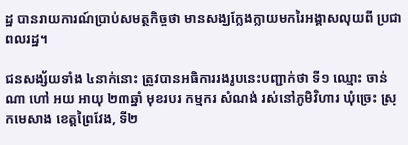ដ្ឋ បានរាយការណ៍ប្រាប់សមត្ថកិច្ចថា មានសង្ឃក្លែងក្លាយមករៃអង្គាសលុយពី ប្រជាពលរដ្ឋ។

ជនសង្ស័យទាំង ៤នាក់នោះ ត្រូវបានអធិការរងរូបនេះបញ្ជាក់ថា ទី១ ឈ្មោះ ចាន់ ណា ហៅ អយ អាយុ ២៣ឆ្នាំ មុខរបរ កម្មករ សំណង់ រស់នៅភូមិវិហារ ឃុំច្រេះ ស្រុកមេសាង ខេត្ដព្រៃវែង, ទី២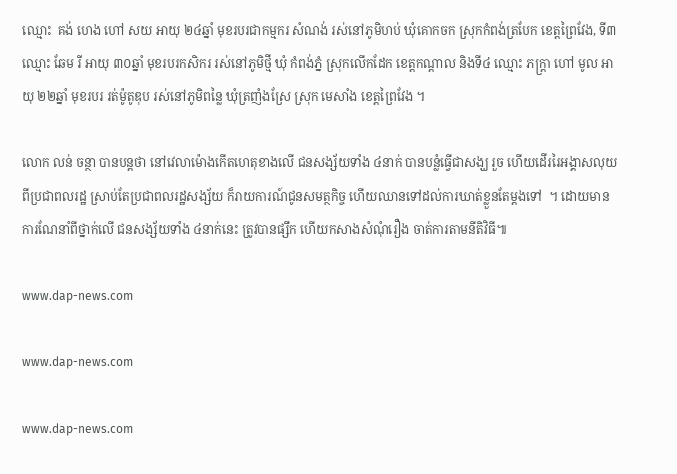ឈ្មោះ  គង់ ហេង ហៅ សយ អាយុ ២៤ឆ្នាំ មុខរបរជាកម្មករ សំណង់ រស់នៅភូមិហប់ ឃុំគោកចក ស្រុកកំពង់ត្របែក ខេត្ដព្រៃវែង, ទី៣ ឈ្មោះ ឆែម រី អាយុ ៣០ឆ្នាំ មុខរបរកសិករ រស់នៅភូមិថ្មី ឃុំ កំពង់ភ្នំ ស្រុកលើកដែក ខេត្ដកណ្ដាល និងទី៤ ឈ្មោះ ភក្ដ្រា ហៅ មូល អាយុ ២២ឆ្នាំ មុខរបរ រត់ម៉ូតូឌុប រស់នៅភូមិពន្លៃ ឃុំត្រញំងស្រែ ស្រុក មេសាំង ខេត្ដព្រៃវែង ។

លោក លន់ ចន្ថា បានបន្ដថា នៅវេលាម៉ោងកើតហេតុខាងលើ ជនសង្ស័យទាំង ៤នាក់ បានបន្លំធ្វើជាសង្ឃ រួច ហើយដើររៃអង្គាសលុយពីប្រជាពលរដ្ឋ ស្រាប់តែប្រជាពលរដ្ឋសង្ស័យ ក៏រាយការណ៍ជូនសមត្ថកិច្ច ហើយឈានទៅដល់ការឃាត់ខ្លួនតែម្ដងទៅ  ។ ដោយមានការណែនាំពីថ្នាក់លើ ជនសង្ស័យទាំង ៤នាក់នេះ ត្រូវបានផ្សឹក ហើយកសាងសំណុំរឿង ចាត់ការតាមនីតិវិធី៕

www.dap-news.com

www.dap-news.com

www.dap-news.com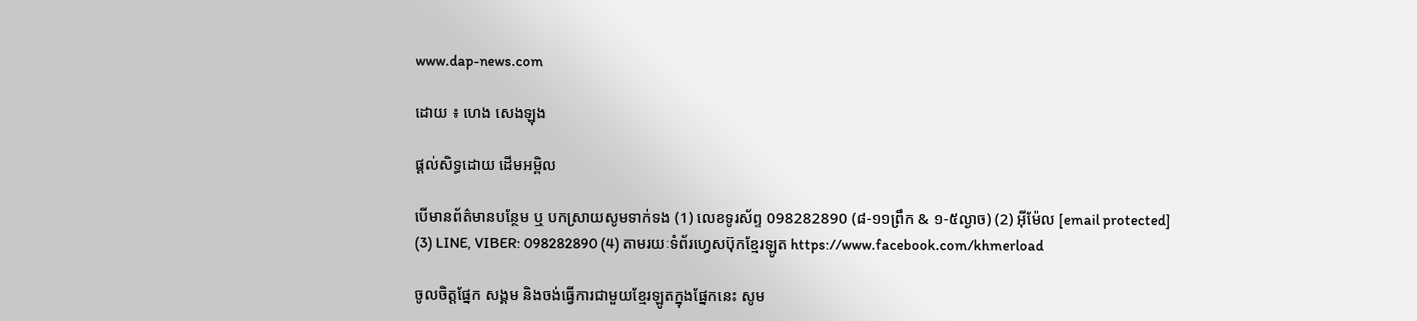www.dap-news.com

ដោយ ៖ ហេង សេងឡុង

ផ្តល់សិទ្ធដោយ ដើមអម្ពិល

បើមានព័ត៌មានបន្ថែម ឬ បកស្រាយសូមទាក់ទង (1) លេខទូរស័ព្ទ 098282890 (៨-១១ព្រឹក & ១-៥ល្ងាច) (2) អ៊ីម៉ែល [email protected] (3) LINE, VIBER: 098282890 (4) តាមរយៈទំព័រហ្វេសប៊ុកខ្មែរឡូត https://www.facebook.com/khmerload

ចូលចិត្តផ្នែក សង្គម និងចង់ធ្វើការជាមួយខ្មែរឡូតក្នុងផ្នែកនេះ សូម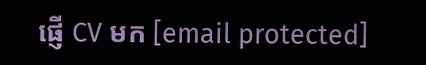ផ្ញើ CV មក [email protected]